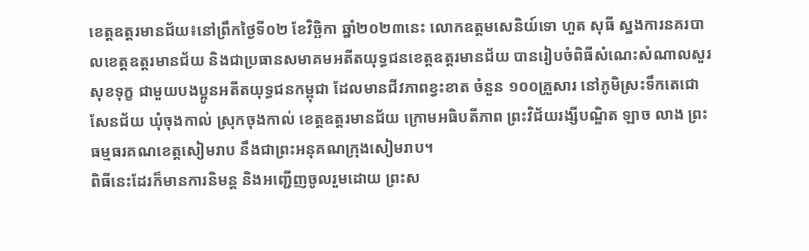ខេត្តឧត្តរមានជ័យ៖នៅព្រឹកថ្ងៃទី០២ ខែវិច្ឆិកា ឆ្នាំ២០២៣នេះ លោកឧត្តមសេនិយ៍ទោ ហួត សុធី ស្នងការនគរបាលខេត្តឧត្តរមានជ័យ និងជាប្រធានសមាគមអតីតយុទ្ធជនខេត្តឧត្តរមានជ័យ បានរៀបចំពិធីសំណេះសំណាលសួរសុខទុក្ខ ជាមួយបងប្អូនអតីតយុទ្ធជនកម្ពុជា ដែលមានជីវភាពខ្វះខាត ចំនួន ១០០គ្រួសារ នៅភូមិស្រះទឹកតេជោសែនជ័យ ឃុំចុងកាល់ ស្រុកចុងកាល់ ខេត្តឧត្តរមានជ័យ ក្រោមអធិបតីភាព ព្រះវិជ័យរង្សីបណ្ឌិត ឡាច លាង ព្រះធម្មធរគណខេត្តសៀមរាប នឹងជាព្រះអនុគណក្រុងសៀមរាប។
ពិធីនេះដែរក៏មានការនិមន្ត និងអញ្ជើញចូលរួមដោយ ព្រះស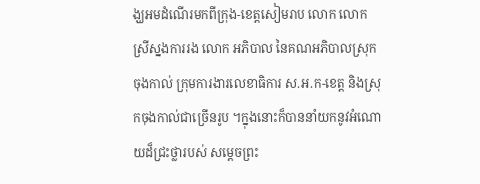ង្ឃអមដំណើរមកពីក្រុង-ខេត្តសៀមរាប លោក លោកស្រីស្នងការរង លោក អភិបាល នៃគណអភិបាលស្រុកចុងកាល់ ក្រុមការងារលេខាធិការ ស.អ.ក-ខេត្ត និងស្រុកចុងកាល់ជាច្រើនរូប ។ក្នុងនោះក៏បាននាំយកនូវអំណោយដ៏ជ្រះថ្លារបស់ សម្តេចព្រះ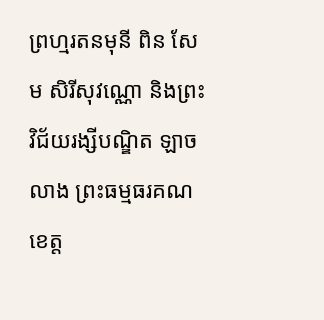ព្រហ្មរតនមុនី ពិន សែម សិរីសុវណ្ណោ និងព្រះវិជ័យរង្សីបណ្ឌិត ឡាច លាង ព្រះធម្មធរគណខេត្ត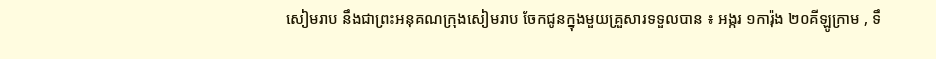សៀមរាប នឹងជាព្រះអនុគណក្រុងសៀមរាប ចែកជូនក្នុងមួយគ្រួសារទទួលបាន ៖ អង្ករ ១ការ៉ុង ២០គីឡូក្រាម , ទឹ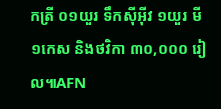កត្រី ០១យួរ ទឹកសុីអុីវ ១យួរ មី ១កេស និងថវិកា ៣០,០០០ រៀល៕AFN